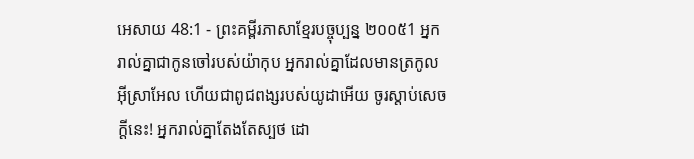អេសាយ 48:1 - ព្រះគម្ពីរភាសាខ្មែរបច្ចុប្បន្ន ២០០៥1 អ្នករាល់គ្នាជាកូនចៅរបស់យ៉ាកុប អ្នករាល់គ្នាដែលមានត្រកូលអ៊ីស្រាអែល ហើយជាពូជពង្សរបស់យូដាអើយ ចូរស្ដាប់សេចក្ដីនេះ! អ្នករាល់គ្នាតែងតែស្បថ ដោ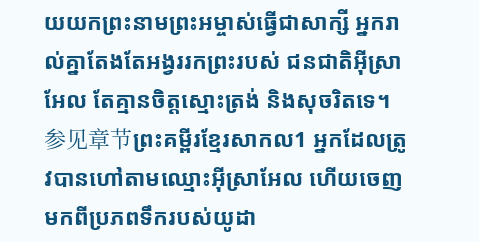យយកព្រះនាមព្រះអម្ចាស់ធ្វើជាសាក្សី អ្នករាល់គ្នាតែងតែអង្វររកព្រះរបស់ ជនជាតិអ៊ីស្រាអែល តែគ្មានចិត្តស្មោះត្រង់ និងសុចរិតទេ។ 参见章节ព្រះគម្ពីរខ្មែរសាកល1 អ្នកដែលត្រូវបានហៅតាមឈ្មោះអ៊ីស្រាអែល ហើយចេញមកពីប្រភពទឹករបស់យូដា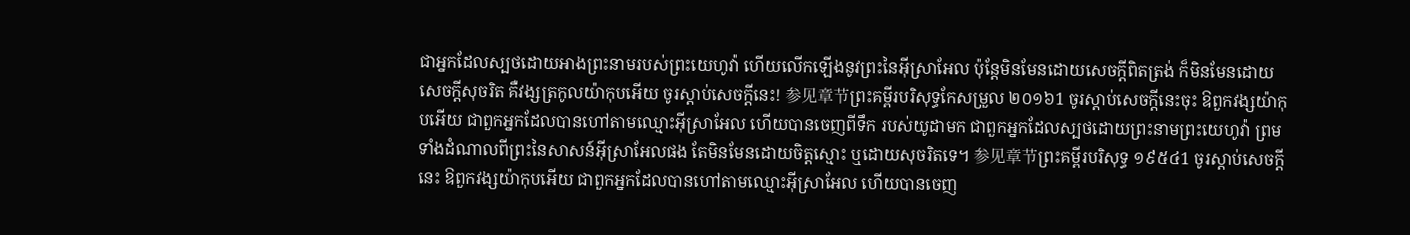ជាអ្នកដែលស្បថដោយអាងព្រះនាមរបស់ព្រះយេហូវ៉ា ហើយលើកឡើងនូវព្រះនៃអ៊ីស្រាអែល ប៉ុន្តែមិនមែនដោយសេចក្ដីពិតត្រង់ ក៏មិនមែនដោយសេចក្ដីសុចរិត គឺវង្សត្រកូលយ៉ាកុបអើយ ចូរស្ដាប់សេចក្ដីនេះ! 参见章节ព្រះគម្ពីរបរិសុទ្ធកែសម្រួល ២០១៦1 ចូរស្តាប់សេចក្ដីនេះចុះ ឱពួកវង្សយ៉ាកុបអើយ ជាពួកអ្នកដែលបានហៅតាមឈ្មោះអ៊ីស្រាអែល ហើយបានចេញពីទឹក របស់យូដាមក ជាពួកអ្នកដែលស្បថដោយព្រះនាមព្រះយេហូវ៉ា ព្រមទាំងដំណាលពីព្រះនៃសាសន៍អ៊ីស្រាអែលផង តែមិនមែនដោយចិត្តស្មោះ ឬដោយសុចរិតទេ។ 参见章节ព្រះគម្ពីរបរិសុទ្ធ ១៩៥៤1 ចូរស្តាប់សេចក្ដីនេះ ឱពួកវង្សយ៉ាកុបអើយ ជាពួកអ្នកដែលបានហៅតាមឈ្មោះអ៊ីស្រាអែល ហើយបានចេញ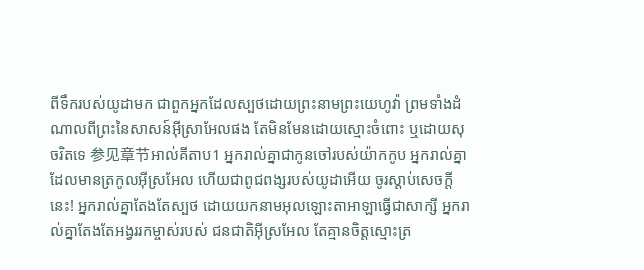ពីទឹករបស់យូដាមក ជាពួកអ្នកដែលស្បថដោយព្រះនាមព្រះយេហូវ៉ា ព្រមទាំងដំណាលពីព្រះនៃសាសន៍អ៊ីស្រាអែលផង តែមិនមែនដោយស្មោះចំពោះ ឬដោយសុចរិតទេ 参见章节អាល់គីតាប1 អ្នករាល់គ្នាជាកូនចៅរបស់យ៉ាកកូប អ្នករាល់គ្នាដែលមានត្រកូលអ៊ីស្រអែល ហើយជាពូជពង្សរបស់យូដាអើយ ចូរស្ដាប់សេចក្ដីនេះ! អ្នករាល់គ្នាតែងតែស្បថ ដោយយកនាមអុលឡោះតាអាឡាធ្វើជាសាក្សី អ្នករាល់គ្នាតែងតែអង្វររកម្ចាស់របស់ ជនជាតិអ៊ីស្រអែល តែគ្មានចិត្តស្មោះត្រ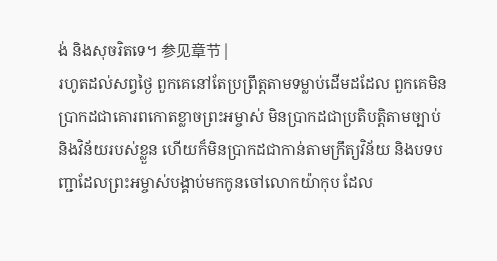ង់ និងសុចរិតទេ។ 参见章节 |
រហូតដល់សព្វថ្ងៃ ពួកគេនៅតែប្រព្រឹត្តតាមទម្លាប់ដើមដដែល ពួកគេមិនប្រាកដជាគោរពកោតខ្លាចព្រះអម្ចាស់ មិនប្រាកដជាប្រតិបត្តិតាមច្បាប់ និងវិន័យរបស់ខ្លួន ហើយក៏មិនប្រាកដជាកាន់តាមក្រឹត្យវិន័យ និងបទបញ្ជាដែលព្រះអម្ចាស់បង្គាប់មកកូនចៅលោកយ៉ាកុប ដែល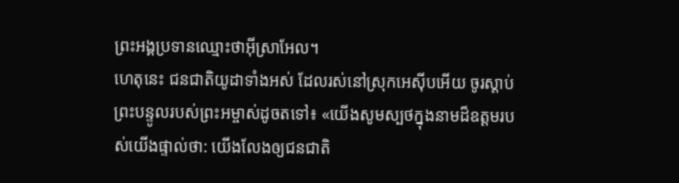ព្រះអង្គប្រទានឈ្មោះថាអ៊ីស្រាអែល។
ហេតុនេះ ជនជាតិយូដាទាំងអស់ ដែលរស់នៅស្រុកអេស៊ីបអើយ ចូរស្ដាប់ព្រះបន្ទូលរបស់ព្រះអម្ចាស់ដូចតទៅ៖ «យើងសូមស្បថក្នុងនាមដ៏ឧត្ដមរបស់យើងផ្ទាល់ថា: យើងលែងឲ្យជនជាតិ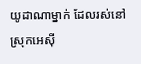យូដាណាម្នាក់ ដែលរស់នៅស្រុកអេស៊ី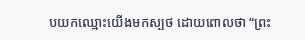បយកឈ្មោះយើងមកស្បថ ដោយពោលថា “ព្រះ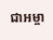ជាអម្ចា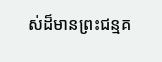ស់ដ៏មានព្រះជន្មគ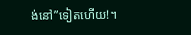ង់នៅ”ទៀតហើយ!។